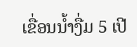ເຂື່ອນນໍ້າງື່ມ 5 ເປີ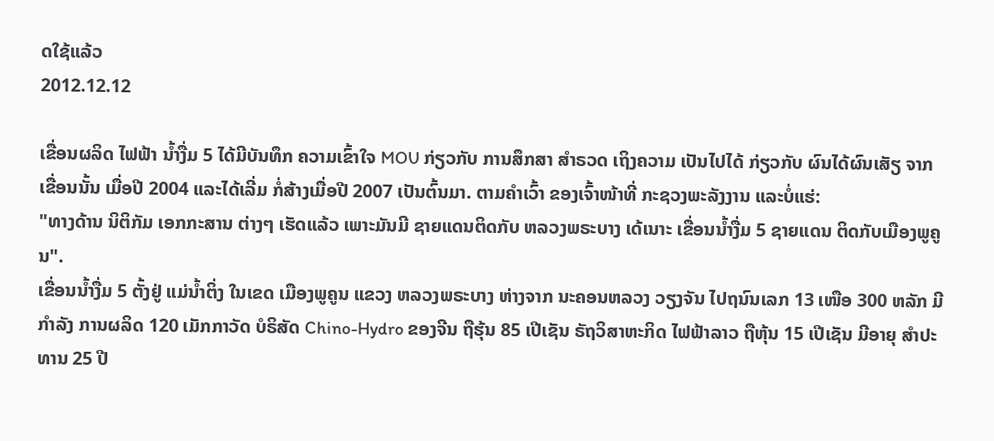ດໃຊ້ແລ້ວ
2012.12.12

ເຂື່ອນຜລິດ ໄຟຟ້າ ນໍ້າງື່ມ 5 ໄດ້ມີບັນທຶກ ຄວາມເຂົ້າໃຈ MOU ກ່ຽວກັບ ການສຶກສາ ສໍາຣວດ ເຖິງຄວາມ ເປັນໄປໄດ້ ກ່ຽວກັບ ຜົນໄດ້ຜົນເສັຽ ຈາກເຂື່ອນນັ້ນ ເມື່ອປີ 2004 ແລະໄດ້ເລີ່ມ ກໍ່ສ້າງເມື່ອປີ 2007 ເປັນຕົ້ນມາ. ຕາມຄໍາເວົ້າ ຂອງເຈົ້າໜ້າທີ່ ກະຊວງພະລັງງານ ແລະບໍ່ແຮ່:
"ທາງດ້ານ ນິຕິກັມ ເອກກະສານ ຕ່າງໆ ເຮັດແລ້ວ ເພາະມັນມີ ຊາຍແດນຕິດກັບ ຫລວງພຣະບາງ ເດ້ເນາະ ເຂື່ອນນໍ້າງື່ມ 5 ຊາຍແດນ ຕິດກັບເມືອງພູຄູນ".
ເຂື່ອນນໍ້າງື່ມ 5 ຕັ້ງຢູ່ ແມ່ນໍ້າຕິ່ງ ໃນເຂດ ເມືອງພູຄູນ ແຂວງ ຫລວງພຣະບາງ ຫ່າງຈາກ ນະຄອນຫລວງ ວຽງຈັນ ໄປຖນົນເລກ 13 ເໜືອ 300 ຫລັກ ມີກໍາລັງ ການຜລິດ 120 ເມັກກາວັດ ບໍຣິສັດ Chino-Hydro ຂອງຈີນ ຖືຮຸ້ນ 85 ເປີເຊັນ ຣັຖວິສາຫະກິດ ໄຟຟ້າລາວ ຖືຫຸ້ນ 15 ເປີເຊັນ ມີອາຍຸ ສໍາປະທານ 25 ປີ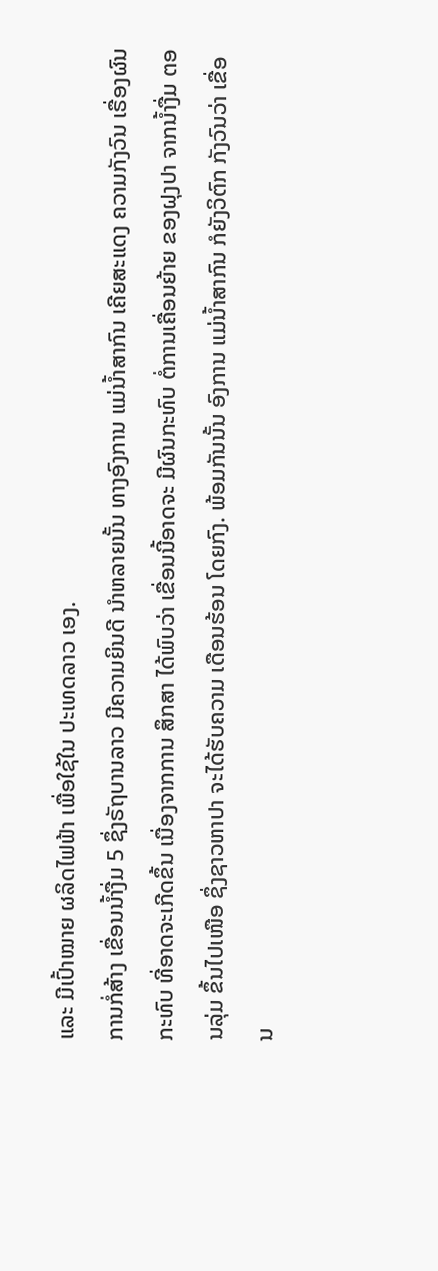ແລະ ມີເປົ້າໝາຍ ຜລິດໄຟຟ້າ ເພື່ອໃຊ້ໃນ ປະເທດລາວ ເອງ.
ການກໍ່ສ້າງ ເຂື່ອນນໍ້າງື່ມ 5 ຊຶ່ງຣັຖບານລາວ ມີຄວາມຍິນດີ ນໍາຫລາຍນັ້ນ ທາງອົງການ ແມ່ນໍ້າສາກົນ ເຄີຍສະແດງ ຄວາມກັງວົນ ເຣື່ອງຜົນກະທົບ ທີ່ອາດຈະເກີດຂຶ້ນ ເນື່ອງຈາກການ ສຶກສາ ໄດ້ພົບວ່າ ເຂື່ອນນີ້ອາດຈະ ມີຜົນກະທົບ ຕໍ່ການເຄື່ອນຍ້າຍ ຂອງຝຸງປາ ຈາກນໍ້າງື່ມ ຕອນລຸ່ມ ຂຶ້ນໄປເໜືອ ຊຶ່ງຊາວຫາປາ ຈະໄດ້ຮັບຄວາມ ເດືອນຮ້ອນ ໂດຍກົງ. ພ້ອມກັນນັ້ນ ອົງການ ແມ່ນໍ້າສາກົນ ກໍຍັງວິຕົກ ກັງວົນວ່າ ເຂື່ອນ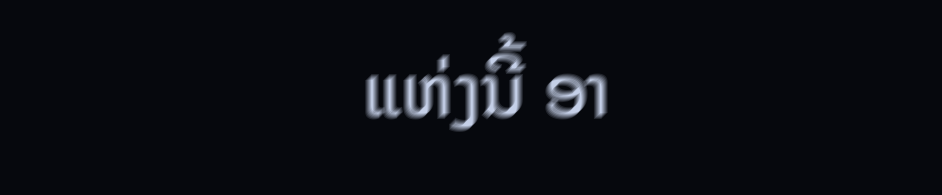ແຫ່ງນີ້ ອາ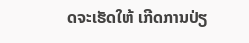ດຈະເຮັດໃຫ້ ເກີດການປ່ຽ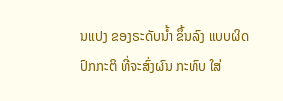ນແປງ ຂອງຣະດັບນໍ້າ ຂຶ້ນລົງ ແບບຜິດ ປົກກະຕິ ທີ່ຈະສົ່ງຜົນ ກະທົບ ໃສ່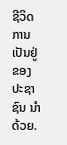ຊີວິດ ການເປັນຢູ່ ຂອງ ປະຊາຊົນ ນໍາດ້ວຍ.